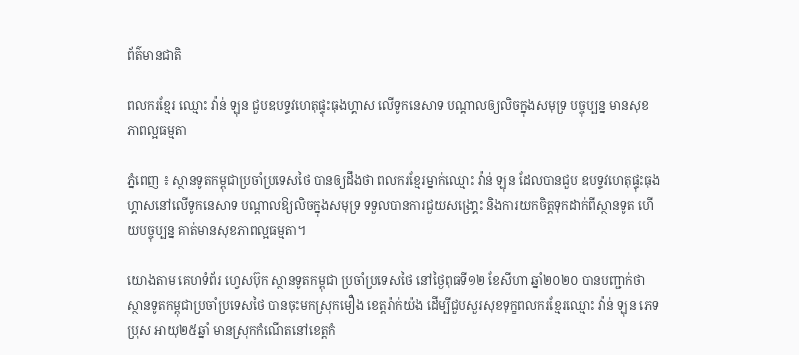ព័ត៌មានជាតិ

ពលករខ្មែរ ឈ្មោះ វ៉ាន់ ឡុន ជួបឧបទ្ទវហេតុផ្ទុះធុងហ្គាស លើទូកនេសាទ បណ្តាលឲ្យលិចក្នុងសមុទ្រ បច្ចុប្បន្ន មានសុខភាពល្អធម្មតា

ភ្នំពេញ ៖ ស្ថានទូតកម្ពុជាប្រចាំប្រទេសថៃ បានឲ្យដឹងថា ពលករខ្មែរម្នាក់ឈ្មោះ វ៉ាន់ ឡុន ដែលបានជួប ឧបទ្ទវហេតុផ្ទុះធុងហ្គាសនៅលើទូកនេសាទ បណ្តាលឱ្យលិចក្នុងសមុទ្រ ទទួលបានការជួយសង្រោ្គះ និងការយកចិត្តទុកដាក់ពីស្ថានទូត ហើយបច្ចុប្បន្ន គាត់មានសុខភាពល្អធម្មតា។

យោងតាម គេហទំព័រ ហ្វេសប៊ុក ស្ថានទូតកម្ពុជា ប្រចាំប្រទេសថៃ នៅថ្ងៃពុធទី១២ ខែសីហា ឆ្នាំ២០២០ បានបញ្ជាក់ថា ស្ថានទូតកម្ពុជាប្រចាំប្រទេសថៃ បានចុះមកស្រុកមឿង ខេត្តរ៉ាក់យ៉ង ដើម្បីជួបសួរសុខទុក្ខពលករខ្មែរឈ្មោះ វ៉ាន់ ឡុន ភេទប្រុស អាយុ២៥ឆ្នាំ មានស្រុកកំណើតនៅខេត្តកំ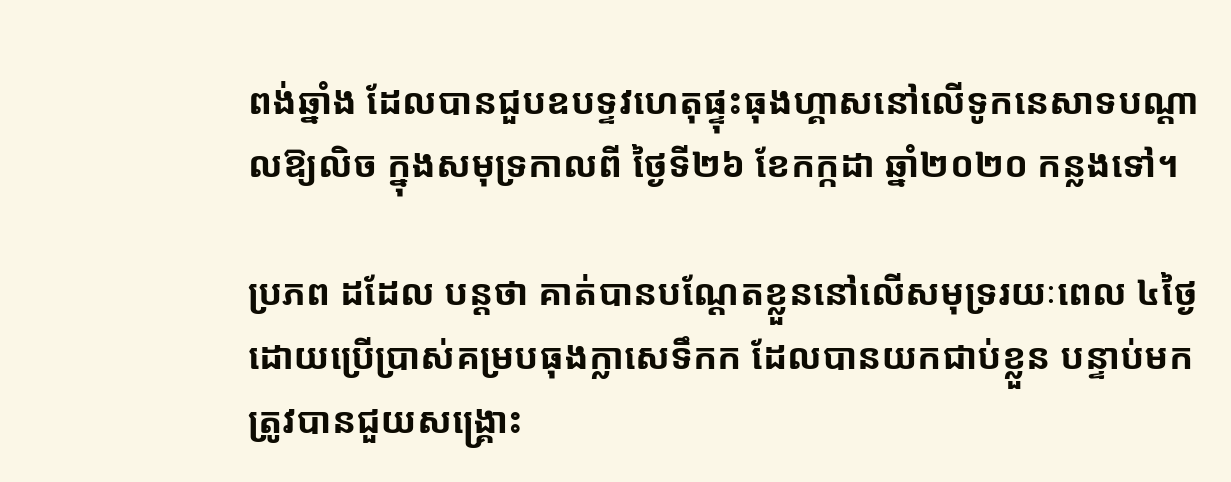ពង់ឆ្នាំង ដែលបានជួបឧបទ្ទវហេតុផ្ទុះធុងហ្គាសនៅលើទូកនេសាទបណ្តាលឱ្យលិច ក្នុងសមុទ្រកាលពី ថ្ងៃទី២៦ ខែកក្កដា ឆ្នាំ២០២០ កន្លងទៅ។

ប្រភព ដដែល បន្ដថា គាត់បានបណ្តែតខ្លួននៅលើសមុទ្ររយៈពេល ៤ថ្ងៃ ដោយប្រើប្រាស់គម្របធុងក្លាសេទឹកក ដែលបានយកជាប់ខ្លួន បន្ទាប់មកត្រូវបានជួយសង្គ្រោះ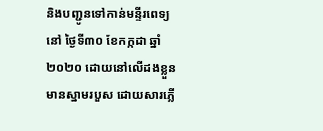និងបញ្ជូនទៅកាន់មន្ទីរពេទ្យនៅ ថ្ងៃទី៣០ ខែកក្កដា ឆ្នាំ២០២០ ដោយនៅលើដងខ្លួន មានស្នាមរបួស ដោយសារភ្លើ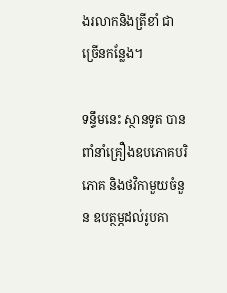ងរលាកនិងត្រីខាំ ជាច្រើនកន្លែង។

ទន្ទឹមនេះ ស្ថានទូត បានពាំនាំគ្រឿងឧបភោគបរិភោគ និងថវិកាមួយចំនួន ឧបត្ថម្ភដល់រូបគា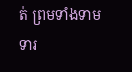ត់ ព្រមទាំងទាមទារ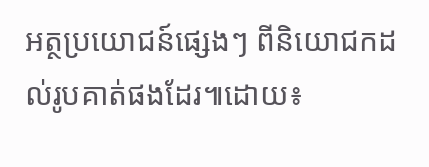អត្ថប្រយោជន៍ផ្សេងៗ ពីនិយោជកដល់រូបគាត់ផងដែរ៕ដោយ៖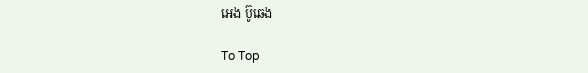អេង ប៊ូឆេង

To Top